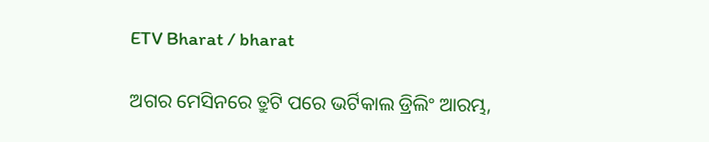ETV Bharat / bharat

ଅଗର ମେସିନରେ ତ୍ରୁଟି ପରେ ଭର୍ଟିକାଲ ଡ୍ରିଲିଂ ଆରମ୍ଭ,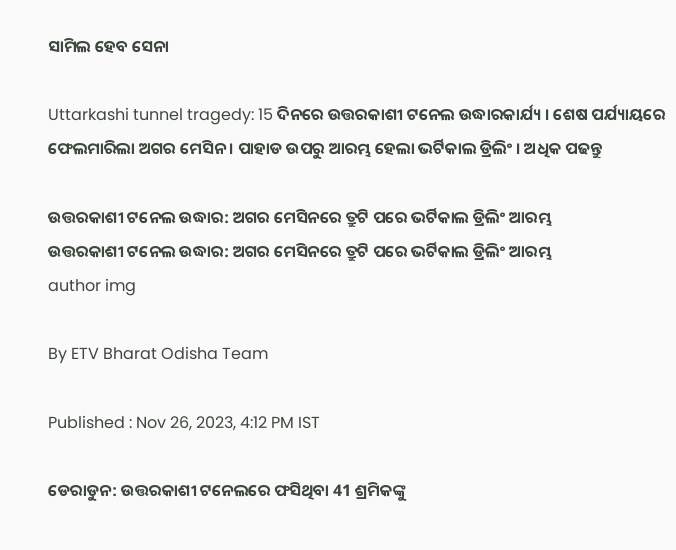ସାମିଲ ହେବ ସେନା

Uttarkashi tunnel tragedy: 15 ଦିନରେ ଉତ୍ତରକାଶୀ ଟନେଲ ଉଦ୍ଧାରକାର୍ଯ୍ୟ । ଶେଷ ପର୍ଯ୍ୟାୟରେ ଫେଲମାରିଲା ଅଗର ମେସିନ । ପାହାଡ ଉପରୁ ଆରମ୍ଭ ହେଲା ଭର୍ଟିକାଲ ଡ୍ରିଲିଂ । ଅଧିକ ପଢନ୍ତୁ

ଉତ୍ତରକାଶୀ ଟନେଲ ଉଦ୍ଧାର: ଅଗର ମେସିନରେ ତ୍ରୁଟି ପରେ ଭର୍ଟିକାଲ ଡ୍ରିଲିଂ ଆରମ୍ଭ
ଉତ୍ତରକାଶୀ ଟନେଲ ଉଦ୍ଧାର: ଅଗର ମେସିନରେ ତ୍ରୁଟି ପରେ ଭର୍ଟିକାଲ ଡ୍ରିଲିଂ ଆରମ୍ଭ
author img

By ETV Bharat Odisha Team

Published : Nov 26, 2023, 4:12 PM IST

ଡେରାଡୁନ: ଉତ୍ତରକାଶୀ ଟନେଲରେ ଫସିଥିବା 41 ଶ୍ରମିକଙ୍କୁ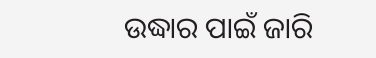ଉଦ୍ଧାର ପାଇଁ ଜାରି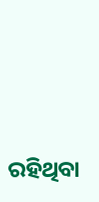ରହିଥିବା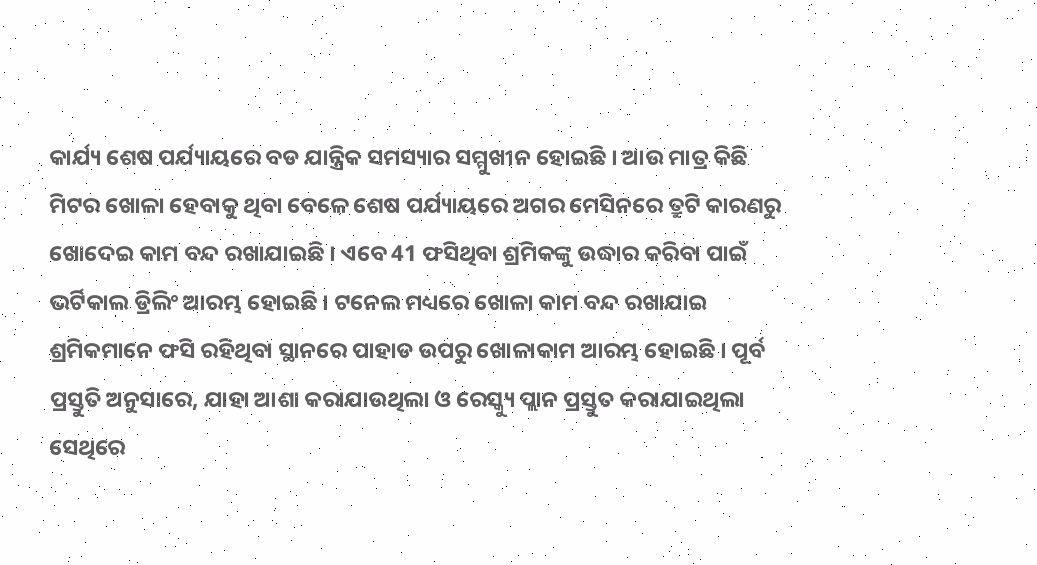କାର୍ଯ୍ୟ ଶେଷ ପର୍ଯ୍ୟାୟରେ ବଡ ଯାନ୍ତ୍ରିକ ସମସ୍ୟାର ସମ୍ମୁଖୀନ ହୋଇଛି । ଆଉ ମାତ୍ର କିଛି ମିଟର ଖୋଳା ହେବାକୁ ଥିବା ବେଳେ ଶେଷ ପର୍ଯ୍ୟାୟରେ ଅଗର ମେସିନରେ ତ୍ରୁଟି କାରଣରୁ ଖୋଦେଇ କାମ ବନ୍ଦ ରଖାଯାଇଛି । ଏବେ 41 ଫସିଥିବା ଶ୍ରମିକଙ୍କୁ ଉଦ୍ଧାର କରିବା ପାଇଁ ଭର୍ଟିକାଲ ଡ୍ରିଲିଂ ଆରମ୍ଭ ହୋଇଛି । ଟନେଲ ମଧ୍ୟରେ ଖୋଳା କାମ ବନ୍ଦ ରଖାଯାଇ ଶ୍ରମିକମାନେ ଫସି ରହିଥିବା ସ୍ଥାନରେ ପାହାଡ ଉପରୁ ଖୋଳାକାମ ଆରମ୍ଭ ହୋଇଛି । ପୂର୍ବ ପ୍ରସ୍ତୁତି ଅନୁସାରେ, ଯାହା ଆଶା କରାଯାଉଥିଲା ଓ ରେସ୍କ୍ୟୁ ପ୍ଲାନ ପ୍ରସ୍ତୁତ କରାଯାଇଥିଲା ସେଥିରେ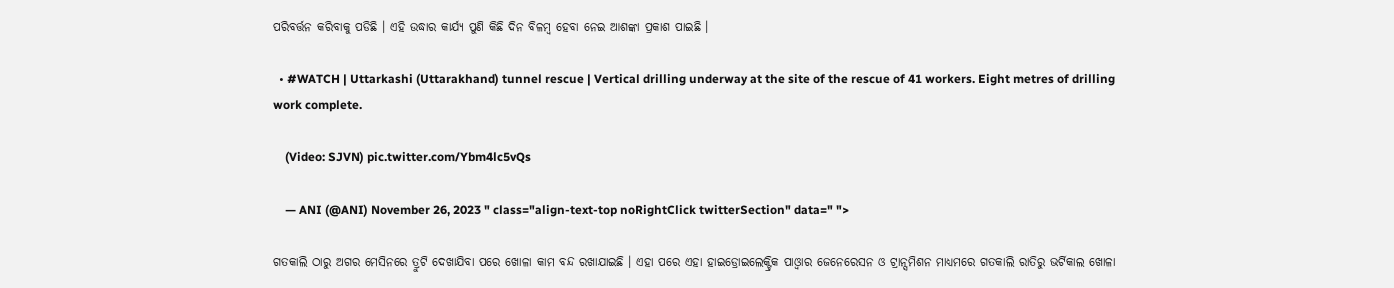ପରିବର୍ତ୍ତନ କରିବାକୁ ପଡିଛି । ଏହି ଉଦ୍ଧାର କାର୍ଯ୍ୟ ପୁଣି କିଛି ଦିନ ବିଳମ୍ବ ହେବା ନେଇ ଆଶଙ୍କା ପ୍ରକାଶ ପାଇଛି ।

  • #WATCH | Uttarkashi (Uttarakhand) tunnel rescue | Vertical drilling underway at the site of the rescue of 41 workers. Eight metres of drilling work complete.

    (Video: SJVN) pic.twitter.com/Ybm4lc5vQs

    — ANI (@ANI) November 26, 2023 " class="align-text-top noRightClick twitterSection" data=" ">

ଗତକାଲି ଠାରୁ ଅଗର ମେସିନରେ ତ୍ରୁଟି ଦେଖାଯିବା ପରେ ଖୋଳା କାମ ବନ୍ଦ ରଖାଯାଇଛି । ଏହା ପରେ ଏହା ହାଇଡ୍ରୋଇଲେକ୍ଟ୍ରିକ ପାଓ୍ବାର ଜେନେରେସନ ଓ ଟ୍ରାନ୍ସମିଶନ ମାଧ୍ୟମରେ ଗତକାଲି ରାତିରୁ ଭର୍ଟିକାଲ ଖୋଳା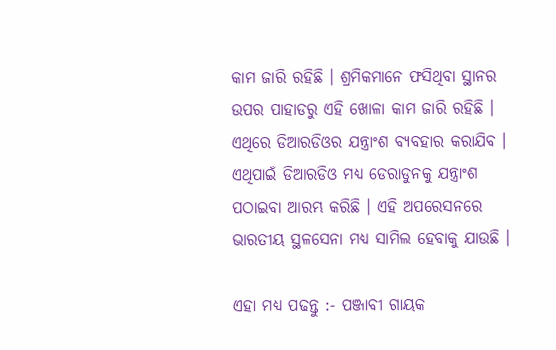କାମ ଜାରି ରହିଛି । ଶ୍ରମିକମାନେ ଫସିଥିବା ସ୍ଥାନର ଉପର ପାହାଡରୁ ଏହି ଖୋଳା କାମ ଜାରି ରହିଛି । ଏଥିରେ ଡିଆରଡିଓର ଯନ୍ତ୍ରାଂଶ ବ୍ୟବହାର କରାଯିବ । ଏଥିପାଇଁ ଡିଆରଡିଓ ମଧ୍ୟ ଡେରାଡୁନକୁ ଯନ୍ତ୍ରାଂଶ ପଠାଇବା ଆରମ୍ଭ କରିଛି । ଏହି ଅପରେସନରେ ଭାରତୀୟ ସ୍ଥଳସେନା ମଧ୍ୟ ସାମିଲ ହେବାକୁ ଯାଉଛି ।

ଏହା ମଧ୍ୟ ପଢନ୍ତୁ :- ପଞ୍ଜାବୀ ଗାୟକ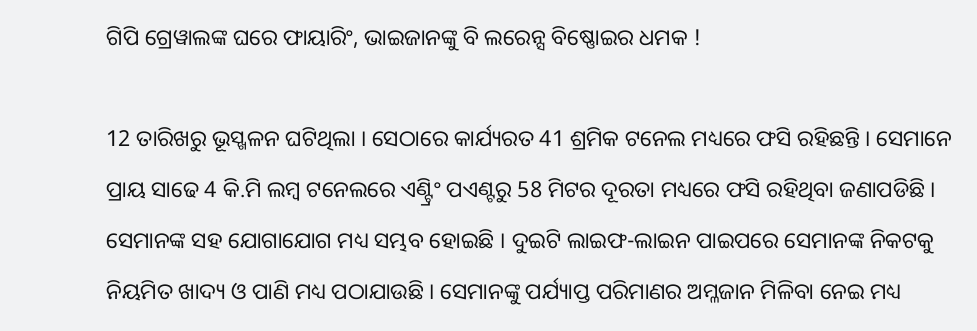ଗିପି ଗ୍ରେୱାଲଙ୍କ ଘରେ ଫାୟାରିଂ, ଭାଇଜାନଙ୍କୁ ବି ଲରେନ୍ସ ବିଷ୍ଣୋଇର ଧମକ !

12 ତାରିଖରୁ ଭୂସ୍ଖଳନ ଘଟିଥିଲା । ସେଠାରେ କାର୍ଯ୍ୟରତ 41 ଶ୍ରମିକ ଟନେଲ ମଧ୍ୟରେ ଫସି ରହିଛନ୍ତି । ସେମାନେ ପ୍ରାୟ ସାଢେ 4 କି.ମି ଲମ୍ବ ଟନେଲରେ ଏଣ୍ଟ୍ରିଂ ପଏଣ୍ଟରୁ 58 ମିଟର ଦୂରତା ମଧ୍ୟରେ ଫସି ରହିଥିବା ଜଣାପଡିଛି । ସେମାନଙ୍କ ସହ ଯୋଗାଯୋଗ ମଧ୍ୟ ସମ୍ଭବ ହୋଇଛି । ଦୁଇଟି ଲାଇଫ-ଲାଇନ ପାଇପରେ ସେମାନଙ୍କ ନିକଟକୁ ନିୟମିତ ଖାଦ୍ୟ ଓ ପାଣି ମଧ୍ୟ ପଠାଯାଉଛି । ସେମାନଙ୍କୁ ପର୍ଯ୍ୟାପ୍ତ ପରିମାଣର ଅମ୍ଳଜାନ ମିଳିବା ନେଇ ମଧ୍ୟ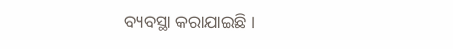ବ୍ୟବସ୍ଥା କରାଯାଇଛି ।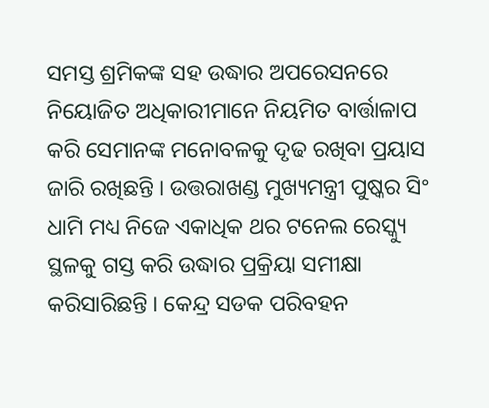ସମସ୍ତ ଶ୍ରମିକଙ୍କ ସହ ଉଦ୍ଧାର ଅପରେସନରେ ନିୟୋଜିତ ଅଧିକାରୀମାନେ ନିୟମିତ ବାର୍ତ୍ତାଳାପ କରି ସେମାନଙ୍କ ମନୋବଳକୁ ଦୃଢ ରଖିବା ପ୍ରୟାସ ଜାରି ରଖିଛନ୍ତି । ଉତ୍ତରାଖଣ୍ଡ ମୁଖ୍ୟମନ୍ତ୍ରୀ ପୁଷ୍କର ସିଂ ଧାମି ମଧ୍ୟ ନିଜେ ଏକାଧିକ ଥର ଟନେଲ ରେସ୍କ୍ୟୁ ସ୍ଥଳକୁ ଗସ୍ତ କରି ଉଦ୍ଧାର ପ୍ରକ୍ରିୟା ସମୀକ୍ଷା କରିସାରିଛନ୍ତି । କେନ୍ଦ୍ର ସଡକ ପରିବହନ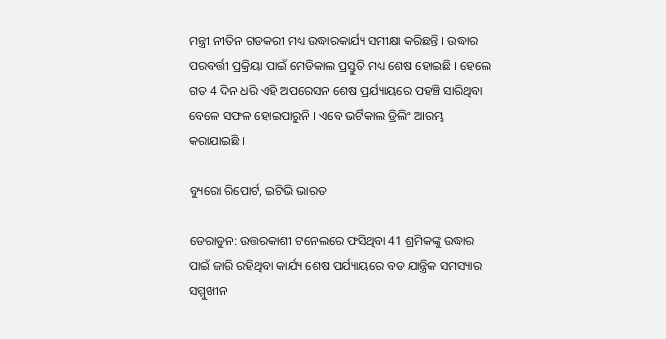ମନ୍ତ୍ରୀ ନୀତିନ ଗଡକରୀ ମଧ୍ୟ ଉଦ୍ଧାରକାର୍ଯ୍ୟ ସମୀକ୍ଷା କରିଛନ୍ତି । ଉଦ୍ଧାର ପରବର୍ତ୍ତୀ ପ୍ରକ୍ରିୟା ପାଇଁ ମେଡିକାଲ ପ୍ରସ୍ତୁତି ମଧ୍ୟ ଶେଷ ହୋଇଛି । ହେଲେ ଗତ 4 ଦିନ ଧରି ଏହି ଅପରେସନ ଶେଷ ପ୍ରର୍ଯ୍ୟାୟରେ ପହଞ୍ଚି ସାରିଥିବା ବେଳେ ସଫଳ ହୋଇପାରୁନି । ଏବେ ଭର୍ଟିକାଲ ଡ୍ରିଲିଂ ଆରମ୍ଭ କରାଯାଇଛି ।

ବ୍ୟୁରୋ ରିପୋର୍ଟ, ଇଟିଭି ଭାରତ

ଡେରାଡୁନ: ଉତ୍ତରକାଶୀ ଟନେଲରେ ଫସିଥିବା 41 ଶ୍ରମିକଙ୍କୁ ଉଦ୍ଧାର ପାଇଁ ଜାରି ରହିଥିବା କାର୍ଯ୍ୟ ଶେଷ ପର୍ଯ୍ୟାୟରେ ବଡ ଯାନ୍ତ୍ରିକ ସମସ୍ୟାର ସମ୍ମୁଖୀନ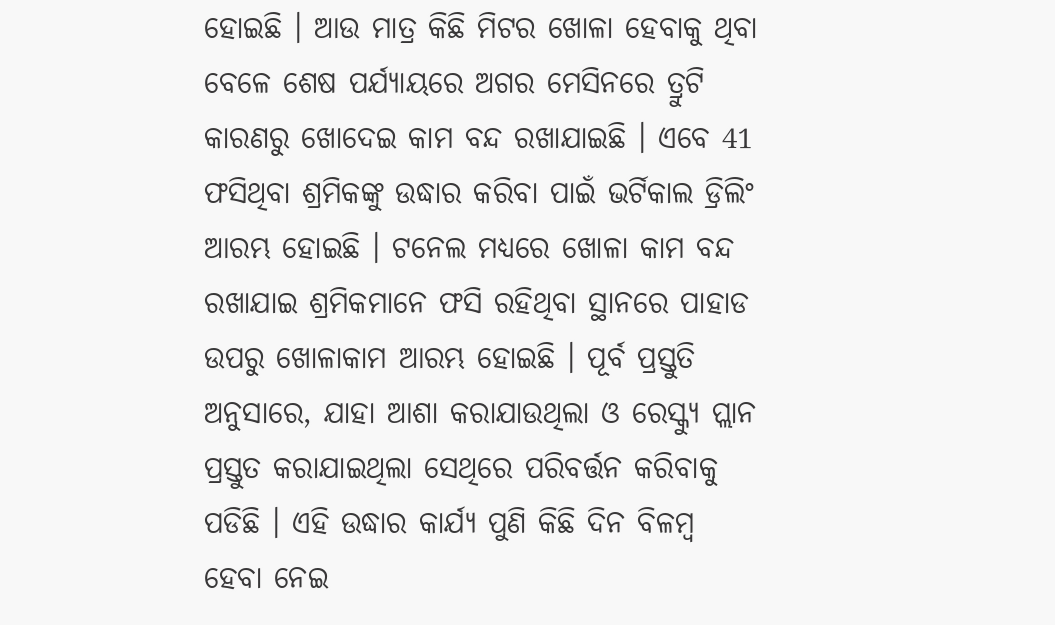ହୋଇଛି । ଆଉ ମାତ୍ର କିଛି ମିଟର ଖୋଳା ହେବାକୁ ଥିବା ବେଳେ ଶେଷ ପର୍ଯ୍ୟାୟରେ ଅଗର ମେସିନରେ ତ୍ରୁଟି କାରଣରୁ ଖୋଦେଇ କାମ ବନ୍ଦ ରଖାଯାଇଛି । ଏବେ 41 ଫସିଥିବା ଶ୍ରମିକଙ୍କୁ ଉଦ୍ଧାର କରିବା ପାଇଁ ଭର୍ଟିକାଲ ଡ୍ରିଲିଂ ଆରମ୍ଭ ହୋଇଛି । ଟନେଲ ମଧ୍ୟରେ ଖୋଳା କାମ ବନ୍ଦ ରଖାଯାଇ ଶ୍ରମିକମାନେ ଫସି ରହିଥିବା ସ୍ଥାନରେ ପାହାଡ ଉପରୁ ଖୋଳାକାମ ଆରମ୍ଭ ହୋଇଛି । ପୂର୍ବ ପ୍ରସ୍ତୁତି ଅନୁସାରେ, ଯାହା ଆଶା କରାଯାଉଥିଲା ଓ ରେସ୍କ୍ୟୁ ପ୍ଲାନ ପ୍ରସ୍ତୁତ କରାଯାଇଥିଲା ସେଥିରେ ପରିବର୍ତ୍ତନ କରିବାକୁ ପଡିଛି । ଏହି ଉଦ୍ଧାର କାର୍ଯ୍ୟ ପୁଣି କିଛି ଦିନ ବିଳମ୍ବ ହେବା ନେଇ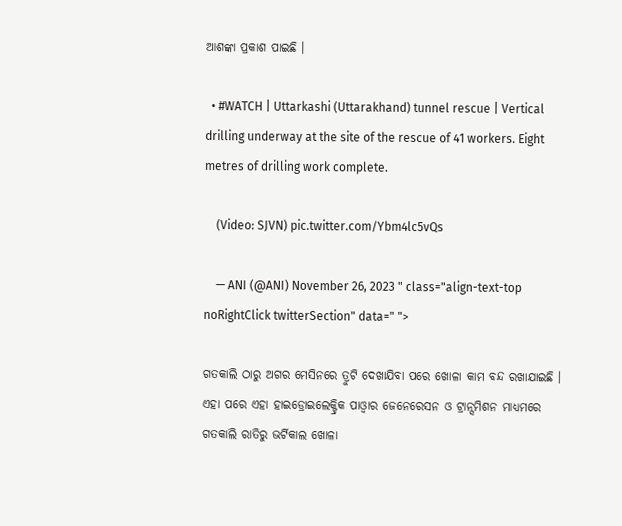ଆଶଙ୍କା ପ୍ରକାଶ ପାଇଛି ।

  • #WATCH | Uttarkashi (Uttarakhand) tunnel rescue | Vertical drilling underway at the site of the rescue of 41 workers. Eight metres of drilling work complete.

    (Video: SJVN) pic.twitter.com/Ybm4lc5vQs

    — ANI (@ANI) November 26, 2023 " class="align-text-top noRightClick twitterSection" data=" ">

ଗତକାଲି ଠାରୁ ଅଗର ମେସିନରେ ତ୍ରୁଟି ଦେଖାଯିବା ପରେ ଖୋଳା କାମ ବନ୍ଦ ରଖାଯାଇଛି । ଏହା ପରେ ଏହା ହାଇଡ୍ରୋଇଲେକ୍ଟ୍ରିକ ପାଓ୍ବାର ଜେନେରେସନ ଓ ଟ୍ରାନ୍ସମିଶନ ମାଧ୍ୟମରେ ଗତକାଲି ରାତିରୁ ଭର୍ଟିକାଲ ଖୋଳା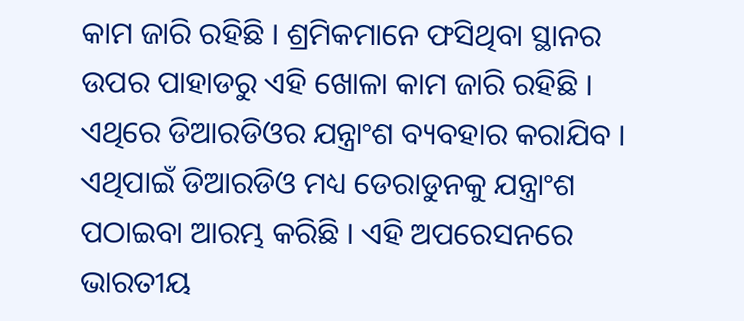କାମ ଜାରି ରହିଛି । ଶ୍ରମିକମାନେ ଫସିଥିବା ସ୍ଥାନର ଉପର ପାହାଡରୁ ଏହି ଖୋଳା କାମ ଜାରି ରହିଛି । ଏଥିରେ ଡିଆରଡିଓର ଯନ୍ତ୍ରାଂଶ ବ୍ୟବହାର କରାଯିବ । ଏଥିପାଇଁ ଡିଆରଡିଓ ମଧ୍ୟ ଡେରାଡୁନକୁ ଯନ୍ତ୍ରାଂଶ ପଠାଇବା ଆରମ୍ଭ କରିଛି । ଏହି ଅପରେସନରେ ଭାରତୀୟ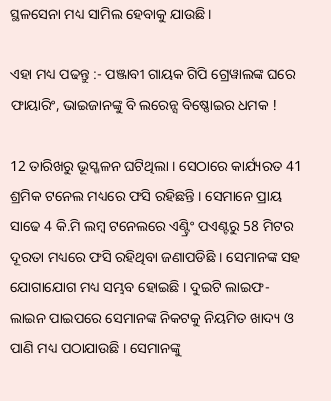ସ୍ଥଳସେନା ମଧ୍ୟ ସାମିଲ ହେବାକୁ ଯାଉଛି ।

ଏହା ମଧ୍ୟ ପଢନ୍ତୁ :- ପଞ୍ଜାବୀ ଗାୟକ ଗିପି ଗ୍ରେୱାଲଙ୍କ ଘରେ ଫାୟାରିଂ, ଭାଇଜାନଙ୍କୁ ବି ଲରେନ୍ସ ବିଷ୍ଣୋଇର ଧମକ !

12 ତାରିଖରୁ ଭୂସ୍ଖଳନ ଘଟିଥିଲା । ସେଠାରେ କାର୍ଯ୍ୟରତ 41 ଶ୍ରମିକ ଟନେଲ ମଧ୍ୟରେ ଫସି ରହିଛନ୍ତି । ସେମାନେ ପ୍ରାୟ ସାଢେ 4 କି.ମି ଲମ୍ବ ଟନେଲରେ ଏଣ୍ଟ୍ରିଂ ପଏଣ୍ଟରୁ 58 ମିଟର ଦୂରତା ମଧ୍ୟରେ ଫସି ରହିଥିବା ଜଣାପଡିଛି । ସେମାନଙ୍କ ସହ ଯୋଗାଯୋଗ ମଧ୍ୟ ସମ୍ଭବ ହୋଇଛି । ଦୁଇଟି ଲାଇଫ-ଲାଇନ ପାଇପରେ ସେମାନଙ୍କ ନିକଟକୁ ନିୟମିତ ଖାଦ୍ୟ ଓ ପାଣି ମଧ୍ୟ ପଠାଯାଉଛି । ସେମାନଙ୍କୁ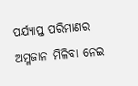ପର୍ଯ୍ୟାପ୍ତ ପରିମାଣର ଅମ୍ଳଜାନ ମିଳିବା ନେଇ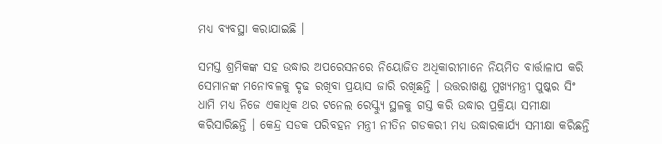ମଧ୍ୟ ବ୍ୟବସ୍ଥା କରାଯାଇଛି ।

ସମସ୍ତ ଶ୍ରମିକଙ୍କ ସହ ଉଦ୍ଧାର ଅପରେସନରେ ନିୟୋଜିତ ଅଧିକାରୀମାନେ ନିୟମିତ ବାର୍ତ୍ତାଳାପ କରି ସେମାନଙ୍କ ମନୋବଳକୁ ଦୃଢ ରଖିବା ପ୍ରୟାସ ଜାରି ରଖିଛନ୍ତି । ଉତ୍ତରାଖଣ୍ଡ ମୁଖ୍ୟମନ୍ତ୍ରୀ ପୁଷ୍କର ସିଂ ଧାମି ମଧ୍ୟ ନିଜେ ଏକାଧିକ ଥର ଟନେଲ ରେସ୍କ୍ୟୁ ସ୍ଥଳକୁ ଗସ୍ତ କରି ଉଦ୍ଧାର ପ୍ରକ୍ରିୟା ସମୀକ୍ଷା କରିସାରିଛନ୍ତି । କେନ୍ଦ୍ର ସଡକ ପରିବହନ ମନ୍ତ୍ରୀ ନୀତିନ ଗଡକରୀ ମଧ୍ୟ ଉଦ୍ଧାରକାର୍ଯ୍ୟ ସମୀକ୍ଷା କରିଛନ୍ତି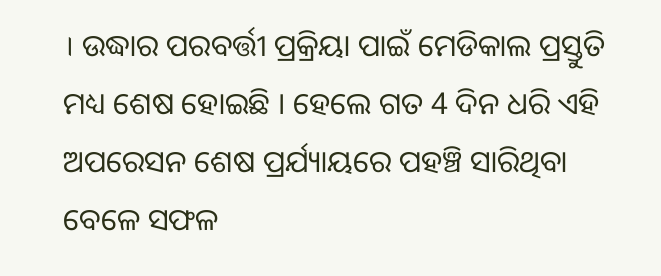। ଉଦ୍ଧାର ପରବର୍ତ୍ତୀ ପ୍ରକ୍ରିୟା ପାଇଁ ମେଡିକାଲ ପ୍ରସ୍ତୁତି ମଧ୍ୟ ଶେଷ ହୋଇଛି । ହେଲେ ଗତ 4 ଦିନ ଧରି ଏହି ଅପରେସନ ଶେଷ ପ୍ରର୍ଯ୍ୟାୟରେ ପହଞ୍ଚି ସାରିଥିବା ବେଳେ ସଫଳ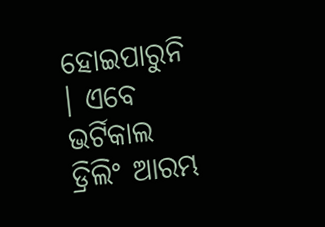ହୋଇପାରୁନି । ଏବେ ଭର୍ଟିକାଲ ଡ୍ରିଲିଂ ଆରମ୍ଭ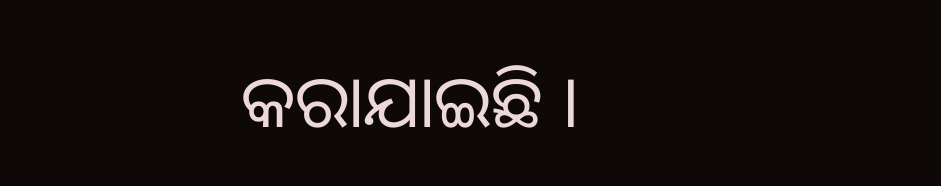କରାଯାଇଛି ।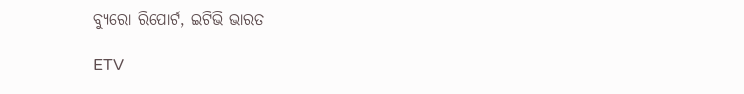ବ୍ୟୁରୋ ରିପୋର୍ଟ, ଇଟିଭି ଭାରତ

ETV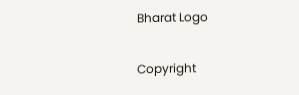Bharat Logo

Copyright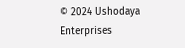© 2024 Ushodaya Enterprises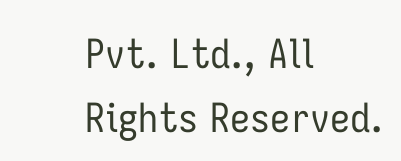Pvt. Ltd., All Rights Reserved.